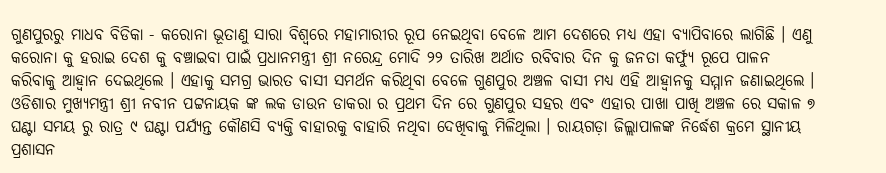ଗୁଣପୁରରୁ ମାଧବ ବିଡିକା - କରୋନା ଭୂତାଣୁ ସାରା ବିଶ୍ବରେ ମହାମାରୀର ରୂପ ନେଇଥିବା ବେଳେ ଆମ ଦେଶରେ ମଧ୍ୟ ଏହା ବ୍ୟାପିବାରେ ଲାଗିଛି । ଏଣୁ କରୋନା କୁ ହରାଇ ଦେଶ କୁ ବଞ୍ଚାଇବା ପାଇଁ ପ୍ରଧାନମନ୍ତ୍ରୀ ଶ୍ରୀ ନରେନ୍ଦ୍ର ମୋଦି ୨୨ ତାରିଖ ଅର୍ଥାତ ରବିବାର ଦିନ କୁ ଜନତା କର୍ଫ୍ୟୁ ରୂପେ ପାଳନ କରିବାକୁ ଆହ୍ୱାନ ଦେଇଥିଲେ । ଏହାକୁ ସମଗ୍ର ଭାରତ ବାସୀ ସମର୍ଥନ କରିଥିବା ବେଳେ ଗୁଣପୁର ଅଞ୍ଚଳ ବାସୀ ମଧ୍ୟ ଏହି ଆହ୍ୱାନକୁ ସମ୍ମାନ ଜଣାଇଥିଲେ । ଓଡିଶାର ମୁଖ୍ୟମନ୍ତ୍ରୀ ଶ୍ରୀ ନବୀନ ପଟ୍ଟନାୟକ ଙ୍କ ଲକ ଡାଉନ ଡାକରା ର ପ୍ରଥମ ଦିନ ରେ ଗୁଣପୁର ସହର ଏବଂ ଏହାର ପାଖା ପାଖି ଅଞ୍ଚଳ ରେ ସକାଳ ୭ ଘଣ୍ଟା ସମୟ ରୁ ରାତ୍ର ୯ ଘଣ୍ଟା ପର୍ଯ୍ୟନ୍ତ କୌଣସି ବ୍ୟକ୍ତି ବାହାରକୁ ବାହାରି ନଥିବା ଦେଖିବାକୁ ମିଳିଥିଲା । ରାୟଗଡ଼ା ଜିଲ୍ଲାପାଳଙ୍କ ନିର୍ଦ୍ଧେଶ କ୍ରମେ ସ୍ଥାନୀୟ ପ୍ରଶାସନ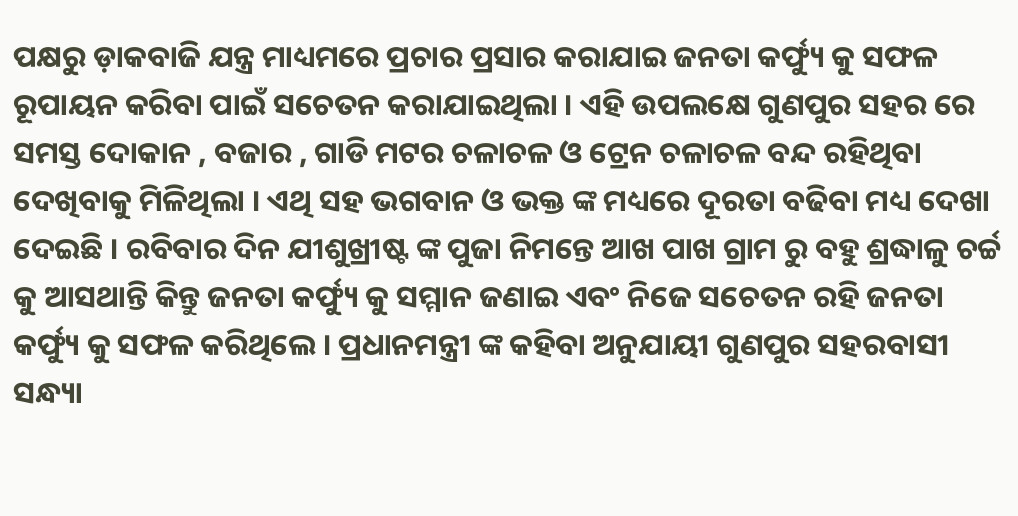ପକ୍ଷରୁ ଡ଼ାକବାଜି ଯନ୍ତ୍ର ମାଧ୍ୟମରେ ପ୍ରଚାର ପ୍ରସାର କରାଯାଇ ଜନତା କର୍ଫ୍ୟୁ କୁ ସଫଳ ରୂପାୟନ କରିବା ପାଇଁ ସଚେତନ କରାଯାଇଥିଲା । ଏହି ଉପଲକ୍ଷେ ଗୁଣପୁର ସହର ରେ ସମସ୍ତ ଦୋକାନ , ବଜାର , ଗାଡି ମଟର ଚଳାଚଳ ଓ ଟ୍ରେନ ଚଳାଚଳ ବନ୍ଦ ରହିଥିବା ଦେଖିବାକୁ ମିଳିଥିଲା । ଏଥି ସହ ଭଗବାନ ଓ ଭକ୍ତ ଙ୍କ ମଧ୍ୟରେ ଦୂରତା ବଢିବା ମଧ୍ୟ ଦେଖା ଦେଇଛି । ରବିବାର ଦିନ ଯୀଶୁଖ୍ରୀଷ୍ଟ ଙ୍କ ପୁଜା ନିମନ୍ତେ ଆଖ ପାଖ ଗ୍ରାମ ରୁ ବହୁ ଶ୍ରଦ୍ଧାଳୁ ଚର୍ଚ୍ଚ କୁ ଆସଥାନ୍ତି କିନ୍ତୁ ଜନତା କର୍ଫ୍ୟୁ କୁ ସମ୍ମାନ ଜଣାଇ ଏବଂ ନିଜେ ସଚେତନ ରହି ଜନତା କର୍ଫ୍ୟୁ କୁ ସଫଳ କରିଥିଲେ । ପ୍ରଧାନମନ୍ତ୍ରୀ ଙ୍କ କହିବା ଅନୁଯାୟୀ ଗୁଣପୁର ସହରବାସୀ ସନ୍ଧ୍ୟା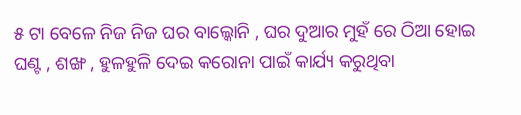୫ ଟା ବେଳେ ନିଜ ନିଜ ଘର ବାଲ୍କୋନି , ଘର ଦୁଆର ମୁହଁ ରେ ଠିଆ ହୋଇ ଘଣ୍ଟ , ଶଙ୍ଖ , ହୁଳହୁଳି ଦେଇ କରୋନା ପାଇଁ କାର୍ଯ୍ୟ କରୁଥିବା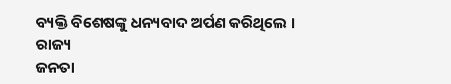ବ୍ୟକ୍ତି ବିଶେଷଙ୍କୁ ଧନ୍ୟବାଦ ଅର୍ପଣ କରିଥିଲେ ।
ରାଜ୍ୟ
ଜନତା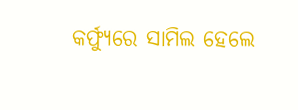କର୍ଫ୍ୟୁରେ ସାମିଲ ହେଲେ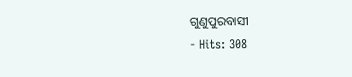ଗୁଣୁପୁରବାସୀ
- Hits: 308